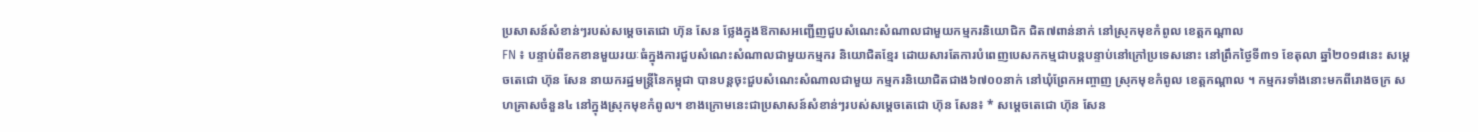ប្រសាសន៍សំខាន់ៗរបស់សម្តេចតេជោ ហ៊ុន សែន ថ្លែងក្នុងឱកាសអញ្ជើញជួបសំណេះសំណាលជាមួយកម្មករនិយោជិក ជិត៧ពាន់នាក់ នៅស្រុកមុខកំពូល ខេត្តកណ្តាល
FN ៖ បន្ទាប់ពីខកខានមួយរយៈធំក្នុងការជួបសំណេះសំណាលជាមួយកម្មករ និយោជិតខ្មែរ ដោយសារតែការបំពេញបេសកកម្មជាបន្តបន្ទាប់នៅក្រៅប្រទេសនោះ នៅព្រឹកថ្ងៃទី៣១ ខែតុលា ឆ្នាំ២០១៨នេះ សម្តេចតេជោ ហ៊ុន សែន នាយករដ្ឋមន្រ្តីនៃកម្ពុជា បានបន្តចុះជួបសំណេះសំណាលជាមួយ កម្មករនិយោជិតជាង៦៧០០នាក់ នៅឃុំព្រែកអញ្ចាញ ស្រុកមុខកំពូល ខេត្តកណ្តាល ។ កម្មករទាំងនោះមកពីរោងចក្រ សហគ្រាសចំនួន៤ នៅក្នុងស្រុកមុខកំពូល។ ខាងក្រោមនេះជាប្រសាសន៍សំខាន់ៗរបស់សម្តេចតេជោ ហ៊ុន សែន៖ * សម្តេចតេជោ ហ៊ុន សែន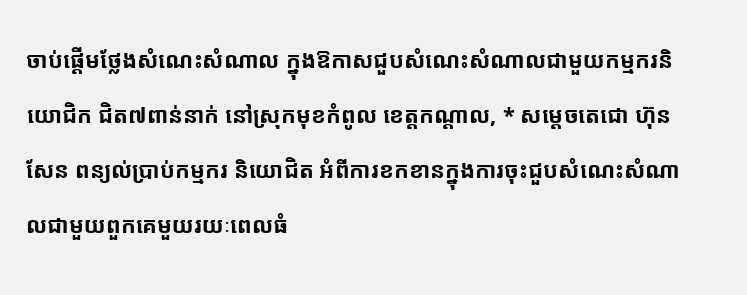ចាប់ផ្តើមថ្លែងសំណេះសំណាល ក្នុងឱកាសជួបសំណេះសំណាលជាមួយកម្មករនិយោជិក ជិត៧ពាន់នាក់ នៅស្រុកមុខកំពូល ខេត្តកណ្តាល, * សម្តេចតេជោ ហ៊ុន សែន ពន្យល់ប្រាប់កម្មករ និយោជិត អំពីការខកខានក្នុងការចុះជួបសំណេះសំណាលជាមួយពួកគេមួយរយៈពេលធំ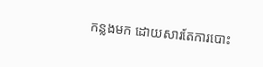កន្លងមក ដោយសារតែការបោះ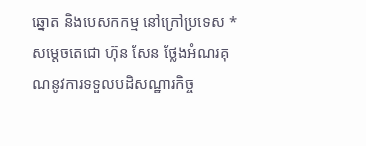ឆ្នោត និងបេសកកម្ម នៅក្រៅប្រទេស * សម្តេចតេជោ ហ៊ុន សែន ថ្លែងអំណរគុណនូវការទទួលបដិសណ្ឋារកិច្ច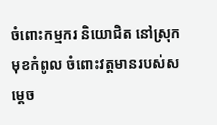ចំពោះកម្មករ និយោជិត នៅស្រុកមុខកំពូល ចំពោះវត្តមានរបស់សម្តេច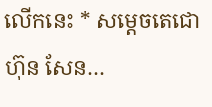លើកនេះ * សម្តេចតេជោ ហ៊ុន សែន…